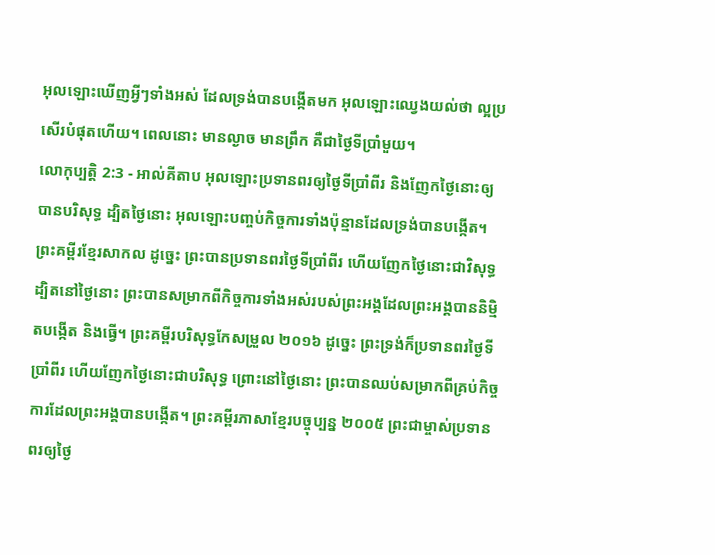អុលឡោះឃើញអ្វីៗទាំងអស់ ដែលទ្រង់បានបង្កើតមក អុលឡោះឈ្វេងយល់ថា ល្អប្រសើរបំផុតហើយ។ ពេលនោះ មានល្ងាច មានព្រឹក គឺជាថ្ងៃទីប្រាំមួយ។
លោកុប្បត្តិ 2:3 - អាល់គីតាប អុលឡោះប្រទានពរឲ្យថ្ងៃទីប្រាំពីរ និងញែកថ្ងៃនោះឲ្យបានបរិសុទ្ធ ដ្បិតថ្ងៃនោះ អុលឡោះបញ្ចប់កិច្ចការទាំងប៉ុន្មានដែលទ្រង់បានបង្កើត។ ព្រះគម្ពីរខ្មែរសាកល ដូច្នេះ ព្រះបានប្រទានពរថ្ងៃទីប្រាំពីរ ហើយញែកថ្ងៃនោះជាវិសុទ្ធ ដ្បិតនៅថ្ងៃនោះ ព្រះបានសម្រាកពីកិច្ចការទាំងអស់របស់ព្រះអង្គដែលព្រះអង្គបាននិម្មិតបង្កើត និងធ្វើ។ ព្រះគម្ពីរបរិសុទ្ធកែសម្រួល ២០១៦ ដូច្នេះ ព្រះទ្រង់ក៏ប្រទានពរថ្ងៃទីប្រាំពីរ ហើយញែកថ្ងៃនោះជាបរិសុទ្ធ ព្រោះនៅថ្ងៃនោះ ព្រះបានឈប់សម្រាកពីគ្រប់កិច្ចការដែលព្រះអង្គបានបង្កើត។ ព្រះគម្ពីរភាសាខ្មែរបច្ចុប្បន្ន ២០០៥ ព្រះជាម្ចាស់ប្រទានពរឲ្យថ្ងៃ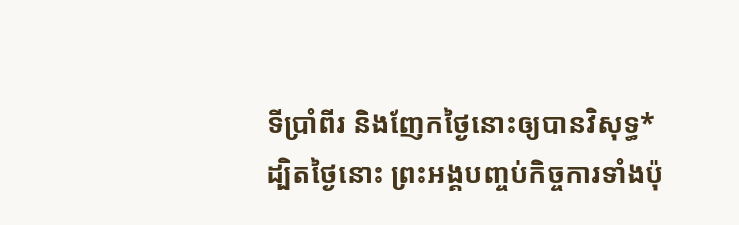ទីប្រាំពីរ និងញែកថ្ងៃនោះឲ្យបានវិសុទ្ធ* ដ្បិតថ្ងៃនោះ ព្រះអង្គបញ្ចប់កិច្ចការទាំងប៉ុ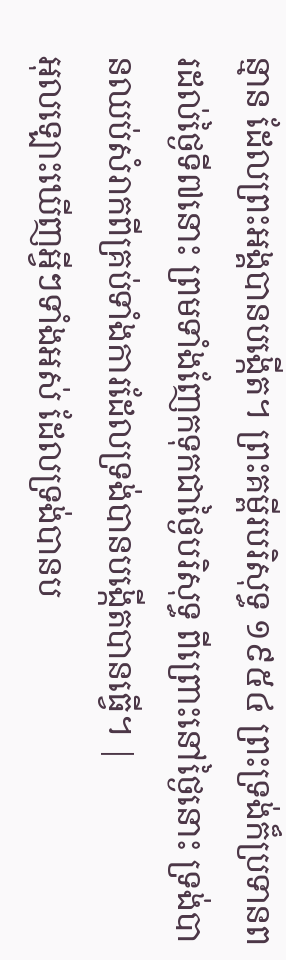ន្មាន ដែលព្រះអង្គបានបង្កើត។ ព្រះគម្ពីរបរិសុទ្ធ ១៩៥៤ ព្រះទ្រង់ក៏ប្រទានពរដល់ថ្ងៃទី៧នោះ ព្រមទាំងញែកទុកជាថ្ងៃបរិសុទ្ធ ពីព្រោះនៅថ្ងៃនោះ ទ្រង់បានឈប់សំរាកពីគ្រប់ទាំងការដែលទ្រង់បានបង្កើតបានធ្វើ។ |
អុលឡោះឃើញអ្វីៗទាំងអស់ ដែលទ្រង់បានប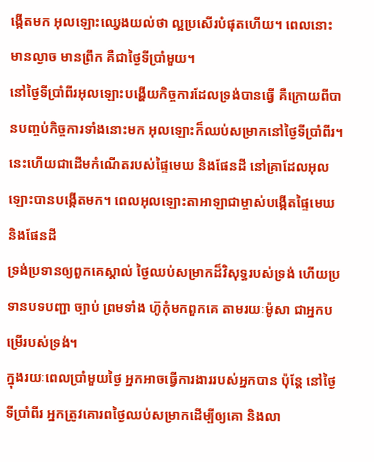ង្កើតមក អុលឡោះឈ្វេងយល់ថា ល្អប្រសើរបំផុតហើយ។ ពេលនោះ មានល្ងាច មានព្រឹក គឺជាថ្ងៃទីប្រាំមួយ។
នៅថ្ងៃទីប្រាំពីរអុលឡោះបង្ហើយកិច្ចការដែលទ្រង់បានធ្វើ គឺក្រោយពីបានបញ្ចប់កិច្ចការទាំងនោះមក អុលឡោះក៏ឈប់សម្រាកនៅថ្ងៃទីប្រាំពីរ។
នេះហើយជាដើមកំណើតរបស់ផ្ទៃមេឃ និងផែនដី នៅគ្រាដែលអុលឡោះបានបង្កើតមក។ ពេលអុលឡោះតាអាឡាជាម្ចាស់បង្កើតផ្ទៃមេឃ និងផែនដី
ទ្រង់ប្រទានឲ្យពួកគេស្គាល់ ថ្ងៃឈប់សម្រាកដ៏វិសុទ្ធរបស់ទ្រង់ ហើយប្រទានបទបញ្ជា ច្បាប់ ព្រមទាំង ហ៊ូកុំមកពួកគេ តាមរយៈម៉ូសា ជាអ្នកបម្រើរបស់ទ្រង់។
ក្នុងរយៈពេលប្រាំមួយថ្ងៃ អ្នកអាចធ្វើការងាររបស់អ្នកបាន ប៉ុន្តែ នៅថ្ងៃទីប្រាំពីរ អ្នកត្រូវគោរពថ្ងៃឈប់សម្រាកដើម្បីឲ្យគោ និងលា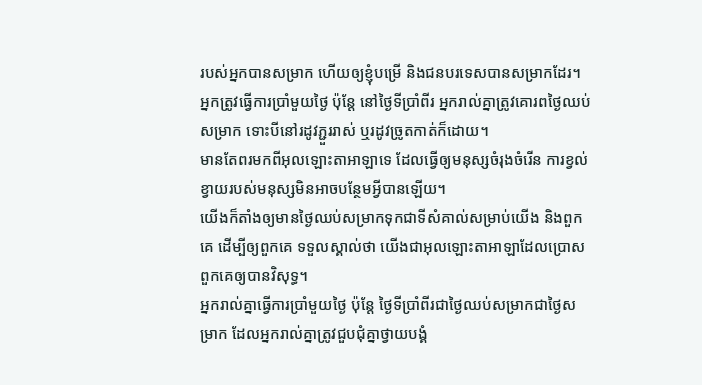របស់អ្នកបានសម្រាក ហើយឲ្យខ្ញុំបម្រើ និងជនបរទេសបានសម្រាកដែរ។
អ្នកត្រូវធ្វើការប្រាំមួយថ្ងៃ ប៉ុន្តែ នៅថ្ងៃទីប្រាំពីរ អ្នករាល់គ្នាត្រូវគោរពថ្ងៃឈប់សម្រាក ទោះបីនៅរដូវភ្ជួររាស់ ឬរដូវច្រូតកាត់ក៏ដោយ។
មានតែពរមកពីអុលឡោះតាអាឡាទេ ដែលធ្វើឲ្យមនុស្សចំរុងចំរើន ការខ្វល់ខ្វាយរបស់មនុស្សមិនអាចបន្ថែមអ្វីបានឡើយ។
យើងក៏តាំងឲ្យមានថ្ងៃឈប់សម្រាកទុកជាទីសំគាល់សម្រាប់យើង និងពួកគេ ដើម្បីឲ្យពួកគេ ទទួលស្គាល់ថា យើងជាអុលឡោះតាអាឡាដែលប្រោសពួកគេឲ្យបានវិសុទ្ធ។
អ្នករាល់គ្នាធ្វើការប្រាំមួយថ្ងៃ ប៉ុន្តែ ថ្ងៃទីប្រាំពីរជាថ្ងៃឈប់សម្រាកជាថ្ងៃសម្រាក ដែលអ្នករាល់គ្នាត្រូវជួបជុំគ្នាថ្វាយបង្គំ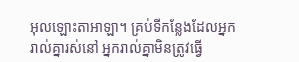អុលឡោះតាអាឡា។ គ្រប់ទីកន្លែងដែលអ្នករាល់គ្នារស់នៅ អ្នករាល់គ្នាមិនត្រូវធ្វើ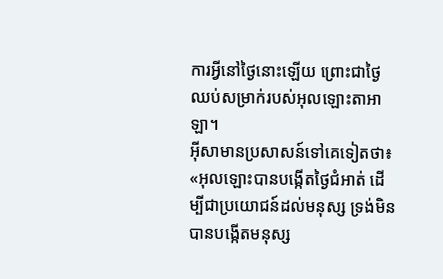ការអ្វីនៅថ្ងៃនោះឡើយ ព្រោះជាថ្ងៃឈប់សម្រាក់របស់អុលឡោះតាអាឡា។
អ៊ីសាមានប្រសាសន៍ទៅគេទៀតថា៖ «អុលឡោះបានបង្កើតថ្ងៃជំអាត់ ដើម្បីជាប្រយោជន៍ដល់មនុស្ស ទ្រង់មិនបានបង្កើតមនុស្ស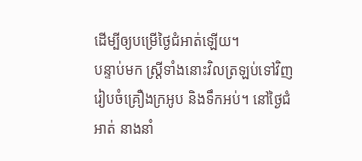ដើម្បីឲ្យបម្រើថ្ងៃជំអាត់ឡើយ។
បន្ទាប់មក ស្ដ្រីទាំងនោះវិលត្រឡប់ទៅវិញ រៀបចំគ្រឿងក្រអូប និងទឹកអប់។ នៅថ្ងៃជំអាត់ នាងនាំ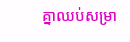គ្នាឈប់សម្រា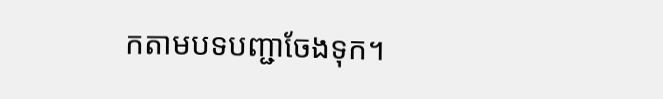កតាមបទបញ្ជាចែងទុក។